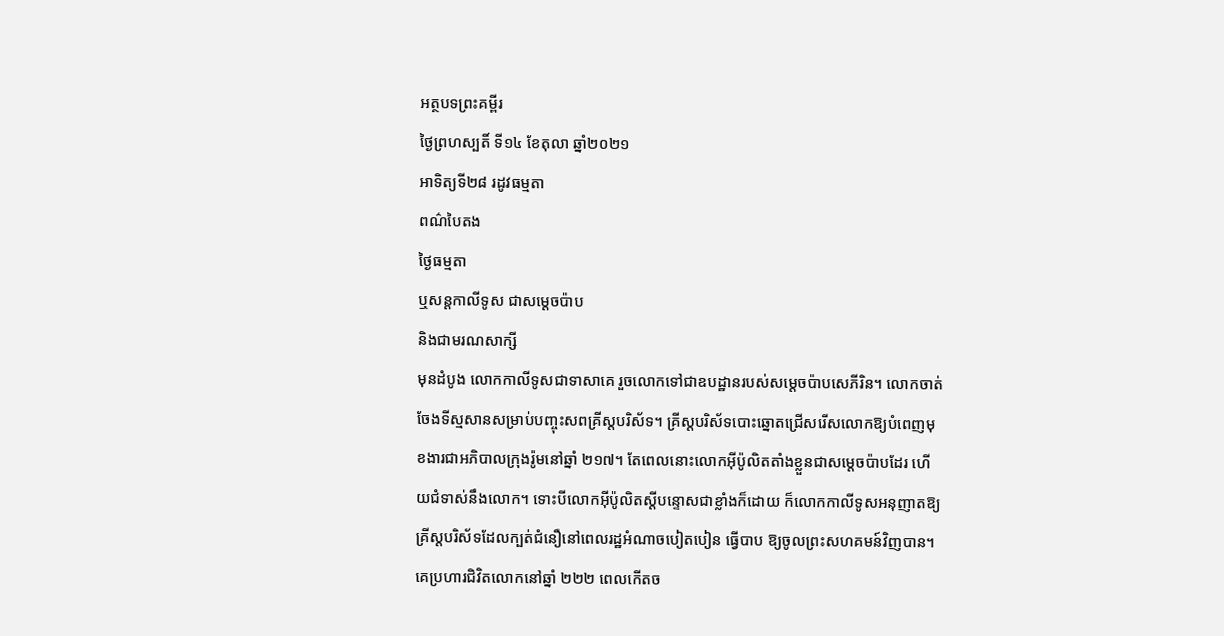អត្ថបទព្រះគម្ពីរ
ថ្ងៃព្រហស្បតិ៍ ទី១៤ ខែតុលា ឆ្នាំ២០២១
អាទិត្យទី២៨ រដូវធម្មតា
ពណ៌បៃតង
ថ្ងៃធម្មតា
ឬសន្ដកាលីទូស ជាសម្ដេចប៉ាប
និងជាមរណសាក្សី
មុនដំបូង លោកកាលីទូសជាទាសាគេ រួចលោកទៅជាឧបដ្ឋានរបស់សម្តេចប៉ាបសេភីរិន។ លោកចាត់ចែងទីស្មសានសម្រាប់បញ្ចុះសពគ្រីស្តបរិស័ទ។ គ្រីស្តបរិស័ទបោះឆ្នោតជ្រើសរើសលោកឱ្យបំពេញមុខងារជាអភិបាលក្រុងរ៉ូមនៅឆ្នាំ ២១៧។ តែពេលនោះលោកអ៊ីប៉ូលិតតាំងខ្លួនជាសម្តេចប៉ាបដែរ ហើយជំទាស់នឹងលោក។ ទោះបីលោកអ៊ីប៉ូលិតស្តីបន្ទោសជាខ្លាំងក៏ដោយ ក៏លោកកាលីទូសអនុញាតឱ្យគ្រីស្តបរិស័ទដែលក្បត់ជំនឿនៅពេលរដ្ឋអំណាចបៀតបៀន ធ្វើបាប ឱ្យចូលព្រះសហគមន៍វិញបាន។ គេប្រហារជិវិតលោកនៅឆ្នាំ ២២២ ពេលកើតច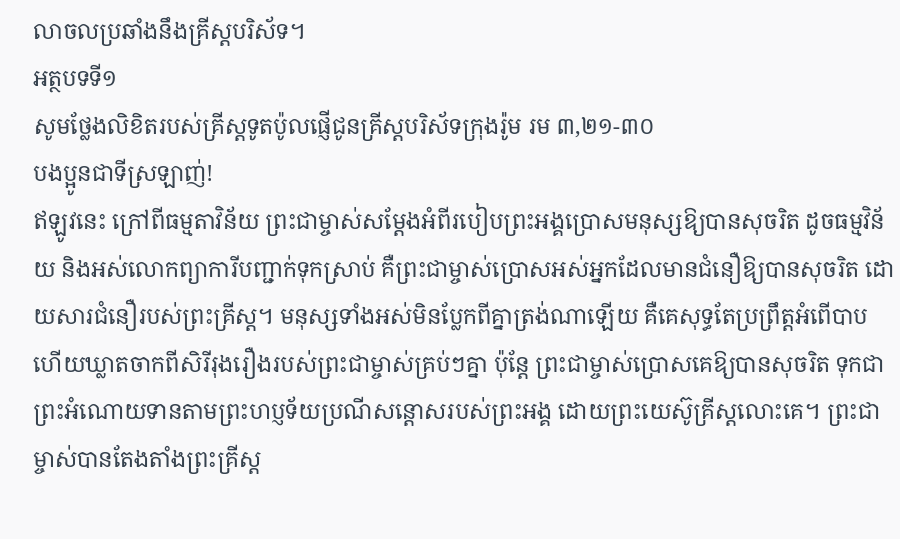លាចលប្រឆាំងនឹងគ្រីស្តបរិស័ទ។
អត្ថបទទី១
សូមថ្លែងលិខិតរបស់គ្រីស្ដទូតប៉ូលផ្ញើជូនគ្រីស្តបរិស័ទក្រុងរ៉ូម រម ៣,២១-៣០
បងប្អូនជាទីស្រឡាញ់!
ឥឡូវនេះ ក្រៅពីធម្មតាវិន័យ ព្រះជាម្ចាស់សម្ដែងអំពីរបៀបព្រះអង្គប្រោសមនុស្សឱ្យបានសុចរិត ដូចធម្មវិន័យ និងអស់លោកព្យាការីបញ្ជាក់ទុកស្រាប់ គឺព្រះជាម្ចាស់ប្រោសអស់អ្នកដែលមានជំនឿឱ្យបានសុចរិត ដោយសារជំនឿរបស់ព្រះគ្រីស្ដ។ មនុស្សទាំងអស់មិនប្លែកពីគ្នាត្រង់ណាឡើយ គឺគេសុទ្ធតែប្រព្រឹត្តអំពើបាប ហើយឃ្លាតចាកពីសិរីរុងរឿងរបស់ព្រះជាម្ចាស់គ្រប់ៗគ្នា ប៉ុន្ដែ ព្រះជាម្ចាស់ប្រោសគេឱ្យបានសុចរិត ទុកជាព្រះអំណោយទានតាមព្រះហប្ញទ័យប្រណីសន្ដោសរបស់ព្រះអង្គ ដោយព្រះយេស៊ូគ្រីស្ដលោះគេ។ ព្រះជាម្ចាស់បានតែងតាំងព្រះគ្រីស្ដ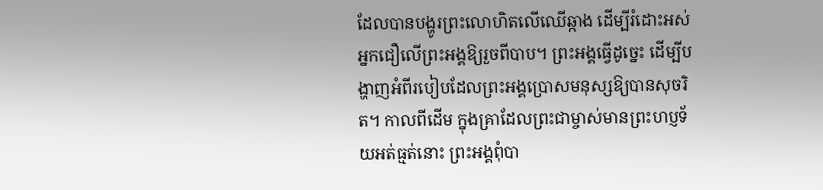ដែលបានបង្ហូរព្រះលោហិតលើឈើឆ្កាង ដើម្បីរំដោះអស់អ្នកជឿលើព្រះអង្គឱ្យរួចពីបាប។ ព្រះអង្គធ្វើដូច្នេះ ដើម្បីបង្ហាញអំពីរបៀបដែលព្រះអង្គប្រោសមនុស្សឱ្យបានសុចរិត។ កាលពីដើម ក្នុងគ្រាដែលព្រះជាម្ចាស់មានព្រះហប្ញទ័យអត់ធ្មត់នោះ ព្រះអង្គពុំបា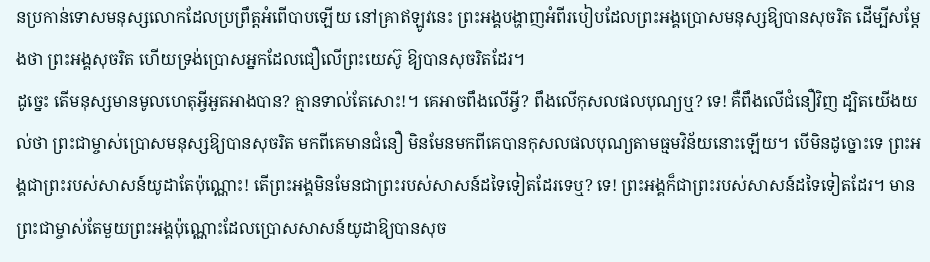នប្រកាន់ទោសមនុស្សលោកដែលប្រព្រឹត្តអំពើបាបឡើយ នៅគ្រាឥឡូវនេះ ព្រះអង្គបង្ហាញអំពីរបៀបដែលព្រះអង្គប្រោសមនុស្សឱ្យបានសុចរិត ដើម្បីសម្ដែងថា ព្រះអង្គសុចរិត ហើយទ្រង់ប្រោសអ្នកដែលជឿលើព្រះយេស៊ូ ឱ្យបានសុចរិតដែរ។
ដូច្នេះ តើមនុស្សមានមូលហេតុអ្វីអួតអាងបាន? គ្មានទាល់តែសោះ!។ គេអាចពឹងលើអ្វី? ពឹងលើកុសលផលបុណ្យឬ? ទេ! គឺពឹងលើជំនឿវិញ ដ្បិតយើងយល់ថា ព្រះជាម្ចាស់ប្រោសមនុស្សឱ្យបានសុចរិត មកពីគេមានជំនឿ មិនមែនមកពីគេបានកុសលផលបុណ្យតាមធ្មមវិន័យនោះឡើយ។ បើមិនដូច្នោះទេ ព្រះអង្គជាព្រះរបស់សាសន៍យូដាតែប៉ុណ្ណោះ! តើព្រះអង្គមិនមែនជាព្រះរបស់សាសន៍ដទៃទៀតដែរទេឬ? ទេ! ព្រះអង្គក៏ជាព្រះរបស់សាសន៍ដទៃទៀតដែរ។ មានព្រះជាម្ចាស់តែមួយព្រះអង្គប៉ុណ្ណោះដែលប្រោសសាសន៍យូដាឱ្យបានសុច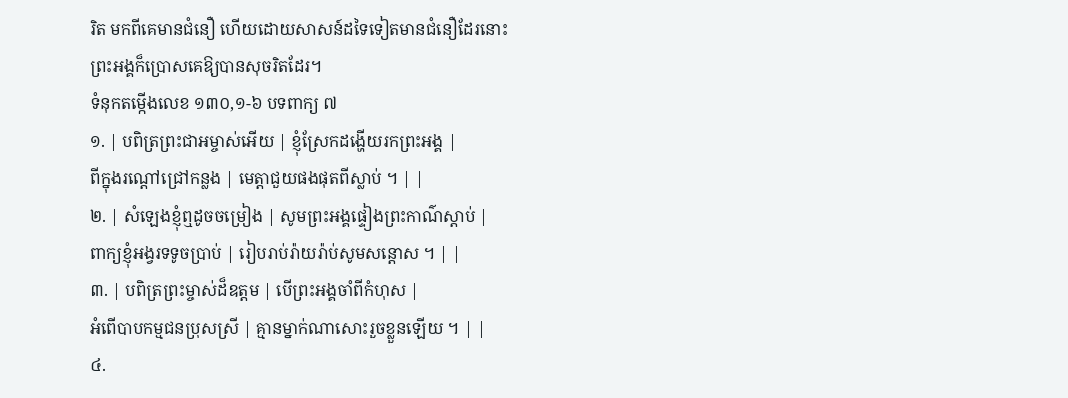រិត មកពីគេមានជំនឿ ហើយដោយសាសន៍ដទៃទៀតមានជំនឿដែរនោះ ព្រះអង្គក៏ប្រោសគេឱ្យបានសុចរិតដែរ។
ទំនុកតម្កើងលេខ ១៣០,១-៦ បទពាក្យ ៧
១. | បពិត្រព្រះជាអម្ចាស់អើយ | ខ្ញុំស្រែកដង្ហើយរកព្រះអង្គ |
ពីក្នុងរណ្ដៅជ្រៅកន្លង | មេត្តាជួយផងផុតពីស្លាប់ ។ | |
២. | សំឡេងខ្ញុំឮដូចចម្រៀង | សូមព្រះអង្គផ្ទៀងព្រះកាណ៌ស្ដាប់ |
ពាក្យខ្ញុំអង្វរទទូចប្រាប់ | រៀបរាប់រ៉ាយរ៉ាប់សូមសន្ដោស ។ | |
៣. | បពិត្រព្រះម្ចាស់ដ៏ឧត្តម | បើព្រះអង្គចាំពីកំហុស |
អំពើបាបកម្មជនប្រុសស្រី | គ្មានម្នាក់ណាសោះរួចខ្លួនឡើយ ។ | |
៤.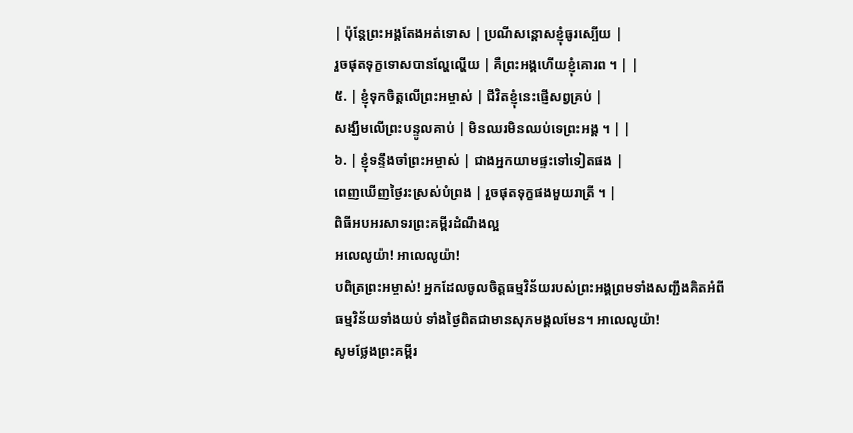| ប៉ុន្ដែព្រះអង្គតែងអត់ទោស | ប្រណីសន្ដោសខ្ញុំធូរស្បើយ |
រួចផុតទុក្ខទោសបានល្ហែល្ហើយ | គឺព្រះអង្គហើយខ្ញុំគោរព ។ | |
៥. | ខ្ញុំទុកចិត្តលើព្រះអម្ចាស់ | ជីវិតខ្ញុំនេះផ្ញើសព្វគ្រប់ |
សង្ឃឹមលើព្រះបន្ទូលគាប់ | មិនឈរមិនឈប់ទេព្រះអង្គ ។ | |
៦. | ខ្ញុំទន្ទឹងចាំព្រះអម្ចាស់ | ជាងអ្នកយាមផ្ទះទៅទៀតផង |
ពេញឃើញថ្ងៃរះស្រស់បំព្រង | រួចផុតទុក្ខផងមួយរាត្រី ។ |
ពិធីអបអរសាទរព្រះគម្ពីរដំណឹងល្អ
អលេលូយ៉ា! អាលេលូយ៉ា!
បពិត្រព្រះអម្ចាស់! អ្នកដែលចូលចិត្តធម្មវិន័យរបស់ព្រះអង្គព្រមទាំងសញ្ជឹងគិតអំពីធម្មវិន័យទាំងយប់ ទាំងថ្ងៃពិតជាមានសុភមង្គលមែន។ អាលេលូយ៉ា!
សូមថ្លែងព្រះគម្ពីរ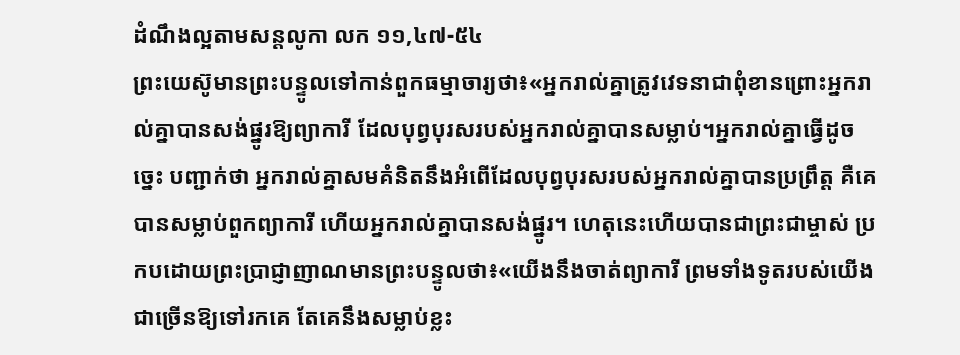ដំណឹងល្អតាមសន្តលូកា លក ១១,៤៧-៥៤
ព្រះយេស៊ូមានព្រះបន្ទូលទៅកាន់ពួកធម្មាចារ្យថា៖«អ្នករាល់គ្នាត្រូវវេទនាជាពុំខានព្រោះអ្នករាល់គ្នាបានសង់ផ្នូរឱ្យព្យាការី ដែលបុព្វបុរសរបស់អ្នករាល់គ្នាបានសម្លាប់។អ្នករាល់គ្នាធ្វើដូចច្នេះ បញ្ជាក់ថា អ្នករាល់គ្នាសមគំនិតនឹងអំពើដែលបុព្វបុរសរបស់អ្នករាល់គ្នាបានប្រព្រឹត្ត គឺគេបានសម្លាប់ពួកព្យាការី ហើយអ្នករាល់គ្នាបានសង់ផ្នូរ។ ហេតុនេះហើយបានជាព្រះជាម្ចាស់ ប្រកបដោយព្រះប្រាជ្ញាញាណមានព្រះបន្ទូលថា៖«យើងនឹងចាត់ព្យាការី ព្រមទាំងទូតរបស់យើងជាច្រើនឱ្យទៅរកគេ តែគេនឹងសម្លាប់ខ្លះ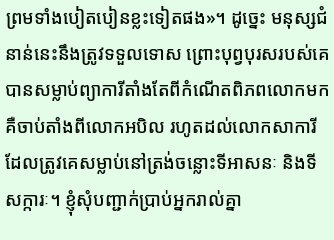ព្រមទាំងបៀតបៀនខ្លះទៀតផង»។ ដូច្នេះ មនុស្សជំនាន់នេះនឹងត្រូវទទួលទោស ព្រោះបុព្វបុរសរបស់គេបានសម្លាប់ព្យាការីតាំងតែពីកំណើតពិភពលោកមក គឺចាប់តាំងពីលោកអបិល រហូតដល់លោកសាការីដែលត្រូវគេសម្លាប់នៅត្រង់ចន្លោះទីអាសនៈ និងទីសក្ការៈ។ ខ្ញុំសុំបញ្ជាក់ប្រាប់អ្នករាល់គ្នា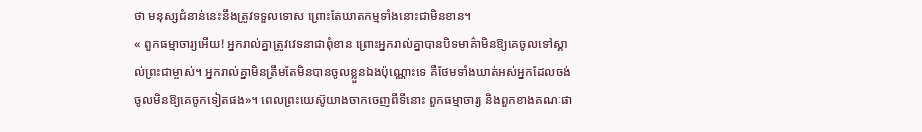ថា មនុស្សជំនាន់នេះនឹងត្រូវទទួលទោស ព្រោះតែឃាតកម្មទាំងនោះជាមិនខាន។
« ពួកធម្មាចារ្យអើយ! អ្នករាល់គ្នាត្រូវវេទនាជាពុំខាន ព្រោះអ្នករាល់គ្នាបានបិទមាគ៌ាមិនឱ្យគេចូលទៅស្គាល់ព្រះជាម្ចាស់។ អ្នករាល់គ្នាមិនត្រឹមតែមិនបានចូលខ្លួនឯងប៉ុណ្ណោះទេ គឺថែមទាំងឃាត់អស់អ្នកដែលចង់ចូលមិនឱ្យគេចូកទៀតផង»។ ពេលព្រះយេស៊ូយាងចាកចេញពីទីនោះ ពួកធម្មាចារ្យ និងពួកខាងគណៈផា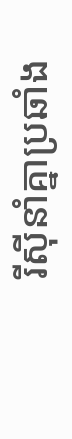រីស៊ីនាំគ្នាប្រឆាំង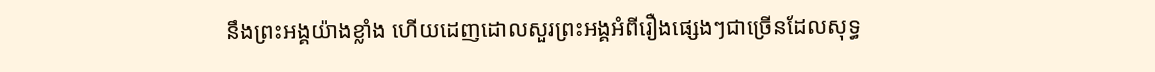នឹងព្រះអង្គយ៉ាងខ្លាំង ហើយដេញដោលសួរព្រះអង្គអំពីរឿងផ្សេងៗជាច្រើនដែលសុទ្ធ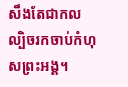សឹងតែជាកលល្បិចរកចាប់កំហុសព្រះអង្គ។